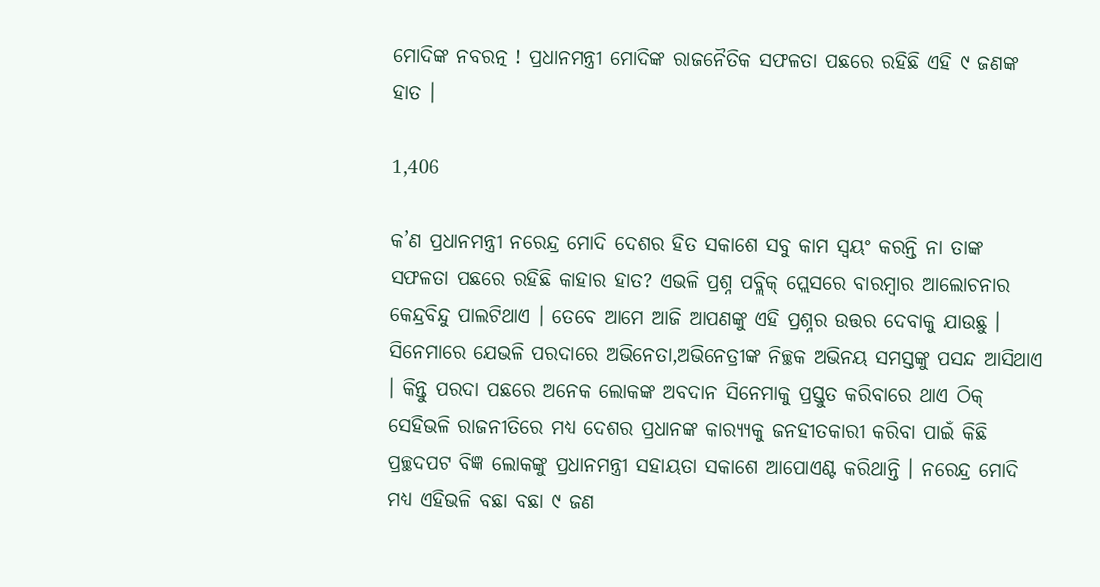ମୋଦିଙ୍କ ନବରତ୍ନ ! ପ୍ରଧାନମନ୍ତ୍ରୀ ମୋଦିଙ୍କ ରାଜନୈତିକ ସଫଳତା ପଛରେ ରହିଛି ଏହି ୯ ଜଣଙ୍କ ହାତ ।

1,406

କ’ଣ ପ୍ରଧାନମନ୍ତ୍ରୀ ନରେନ୍ଦ୍ର ମୋଦି ଦେଶର ହିତ ସକାଶେ ସବୁ କାମ ସ୍ୱୟଂ କରନ୍ତି ନା ତାଙ୍କ ସଫଳତା ପଛରେ ରହିଛି କାହାର ହାତ? ଏଭଳି ପ୍ରଶ୍ନ ପବ୍ଲିକ୍ ପ୍ଲେସରେ ବାରମ୍ବାର ଆଲୋଚନାର କେନ୍ଦ୍ରବିନ୍ଦୁ ପାଲଟିଥାଏ । ତେବେ ଆମେ ଆଜି ଆପଣଙ୍କୁ ଏହି ପ୍ରଶ୍ନର ଉତ୍ତର ଦେବାକୁ ଯାଉଛୁ । ସିନେମାରେ ଯେଭଳି ପରଦାରେ ଅଭିନେତା,ଅଭିନେତ୍ରୀଙ୍କ ନିଚ୍ଛକ ଅଭିନୟ ସମସ୍ତଙ୍କୁ ପସନ୍ଦ ଆସିଥାଏ । କିନ୍ତୁ ପରଦା ପଛରେ ଅନେକ ଲୋକଙ୍କ ଅବଦାନ ସିନେମାକୁ ପ୍ରସ୍ତୁତ କରିବାରେ ଥାଏ ଠିକ୍ ସେହିଭଳି ରାଜନୀତିରେ ମଧ୍ୟ ଦେଶର ପ୍ରଧାନଙ୍କ କାର‌୍ୟ୍ୟକୁ ଜନହୀତକାରୀ କରିବା ପାଇଁ କିଛି ପ୍ରଚ୍ଛଦପଟ ବିଜ୍ଞ ଲୋକଙ୍କୁ ପ୍ରଧାନମନ୍ତ୍ରୀ ସହାୟତା ସକାଶେ ଆପୋଏଣ୍ଟ କରିଥାନ୍ତି । ନରେନ୍ଦ୍ର ମୋଦି ମଧ୍ୟ ଏହିଭଳି ବଛା ବଛା ୯ ଜଣ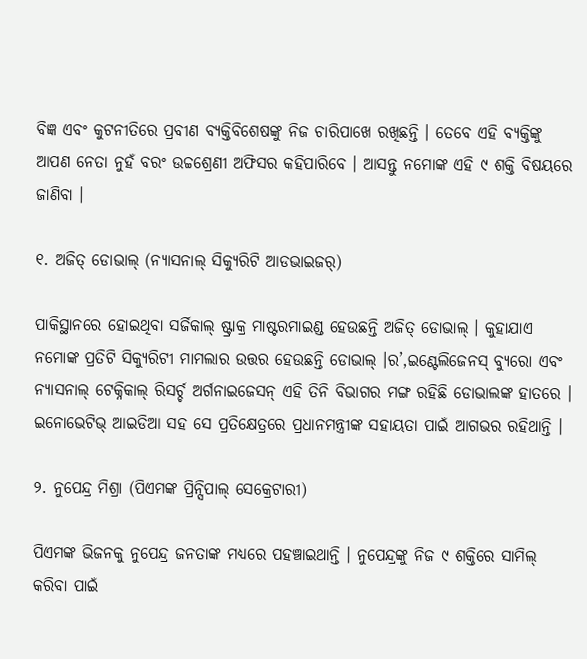ବିଜ୍ଞ ଏବଂ କୁଟନୀତିରେ ପ୍ରବୀଣ ବ୍ୟକ୍ତିବିଶେଷଙ୍କୁ ନିଜ ଚାରିପାଖେ ରଖିଛନ୍ତି । ତେବେ ଏହି ବ୍ୟକ୍ତିଙ୍କୁ ଆପଣ ନେତା ନୁହଁ ବରଂ ଉଚ୍ଚଶ୍ରେଣୀ ଅଫିସର କହିପାରିବେ । ଆସନ୍ତୁ ନମୋଙ୍କ ଏହି ୯ ଶକ୍ତି ବିଷୟରେ ଜାଣିବା ।

୧. ଅଜିତ୍ ଡୋଭାଲ୍ (ନ୍ୟାସନାଲ୍ ସିକ୍ୟୁରିଟି ଆଡଭାଇଜର୍)

ପାକିସ୍ଥାନରେ ହୋଇଥିବା ସର୍ଜିକାଲ୍ ଷ୍ଟ୍ରାକ୍ର ମାଷ୍ଟରମାଇଣ୍ଡ ହେଉଛନ୍ତି ଅଜିତ୍ ଡୋଭାଲ୍ । କୁହାଯାଏ ନମୋଙ୍କ ପ୍ରତିଟି ସିକ୍ୟୁରିଟୀ ମାମଲାର ଉତ୍ତର ହେଉଛନ୍ତି ଡୋଭାଲ୍ ।ର’,ଇଣ୍ଟେଲିଜେନସ୍ ବ୍ୟୁରୋ ଏବଂ ନ୍ୟାସନାଲ୍ ଟେକ୍ନିକାଲ୍ ରିସର୍ଚ୍ଚ ଅର୍ଗନାଇଜେସନ୍ ଏହି ତିନି ବିଭାଗର ମଙ୍ଗ ରହିଛି ଡୋଭାଲଙ୍କ ହାତରେ । ଇନୋଭେଟିଭ୍ ଆଇଡିଆ ସହ ସେ ପ୍ରତିକ୍ଷେତ୍ରରେ ପ୍ରଧାନମନ୍ତ୍ରୀଙ୍କ ସହାୟତା ପାଇଁ ଆଗଭର ରହିଥାନ୍ତି ।

୨. ନୁପେନ୍ଦ୍ର ମିଶ୍ରା (ପିଏମଙ୍କ ପ୍ରିନ୍ସିପାଲ୍ ସେକ୍ରେଟାରୀ)

ପିଏମଙ୍କ ଭିଜନକୁ ନୁପେନ୍ଦ୍ର ଜନତାଙ୍କ ମଧ୍ୟରେ ପହଞ୍ଚାଇଥାନ୍ତି । ନୁପେନ୍ଦ୍ରଙ୍କୁ ନିଜ ୯ ଶକ୍ତିରେ ସାମିଲ୍ କରିବା ପାଇଁ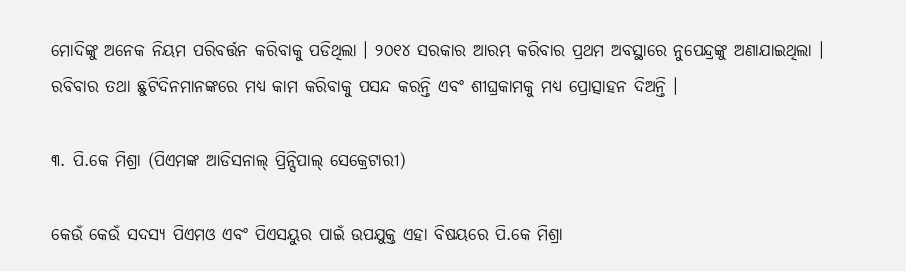ମୋଦିଙ୍କୁ ଅନେକ ନିୟମ ପରିବର୍ତ୍ତନ କରିବାକୁ ପଡିଥିଲା । ୨୦୧୪ ସରକାର ଆରମ୍ଭ କରିବାର ପ୍ରଥମ ଅବସ୍ଥାରେ ନୁପେନ୍ଦ୍ରଙ୍କୁ ଅଣାଯାଇଥିଲା । ରବିବାର ତଥା ଛୁଟିଦିନମାନଙ୍କରେ ମଧ୍ୟ କାମ କରିବାକୁ ପସନ୍ଦ କରନ୍ତି ଏବଂ ଶୀଘ୍ରକାମକୁ ମଧ୍ୟ ପ୍ରୋତ୍ସାହନ ଦିଅନ୍ତି ।

୩. ପି.କେ ମିଶ୍ରା (ପିଏମଙ୍କ ଆଡିସନାଲ୍ ପ୍ରିନ୍ସିପାଲ୍ ସେକ୍ରେଟାରୀ)

କେଉଁ କେଉଁ ସଦସ୍ୟ ପିଏମଓ ଏବଂ ପିଏସୟୁର ପାଇଁ ଉପଯୁକ୍ତ ଏହା ବିଷୟରେ ପି.କେ ମିଶ୍ରା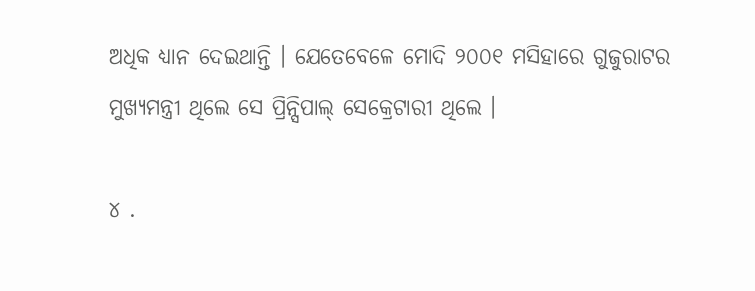ଅଧିକ ଧ୍ୟାନ ଦେଇଥାନ୍ତି । ଯେତେବେଳେ ମୋଦି ୨୦୦୧ ମସିହାରେ ଗୁଜୁରାଟର ମୁଖ୍ୟମନ୍ତ୍ରୀ ଥିଲେ ସେ ପ୍ରିନ୍ସିପାଲ୍ ସେକ୍ରେଟାରୀ ଥିଲେ ।

୪ .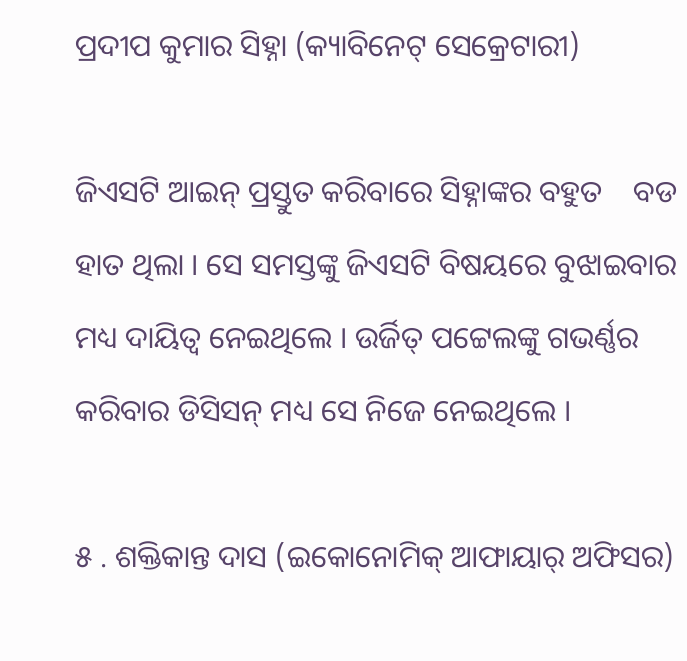ପ୍ରଦୀପ କୁମାର ସିହ୍ନା (କ୍ୟାବିନେଟ୍ ସେକ୍ରେଟାରୀ)

ଜିଏସଟି ଆଇନ୍ ପ୍ରସ୍ତୁତ କରିବାରେ ସିହ୍ନାଙ୍କର ବହୁତ    ବଡ ହାତ ଥିଲା । ସେ ସମସ୍ତଙ୍କୁ ଜିଏସଟି ବିଷୟରେ ବୁଝାଇବାର ମଧ୍ୟ ଦାୟିତ୍ୱ ନେଇଥିଲେ । ଉର୍ଜିତ୍ ପଟ୍ଟେଲଙ୍କୁ ଗଭର୍ଣ୍ଣର କରିବାର ଡିସିସନ୍ ମଧ୍ୟ ସେ ନିଜେ ନେଇଥିଲେ ।

୫ . ଶକ୍ତିକାନ୍ତ ଦାସ (ଇକୋନୋମିକ୍ ଆଫାୟାର୍ ଅଫିସର)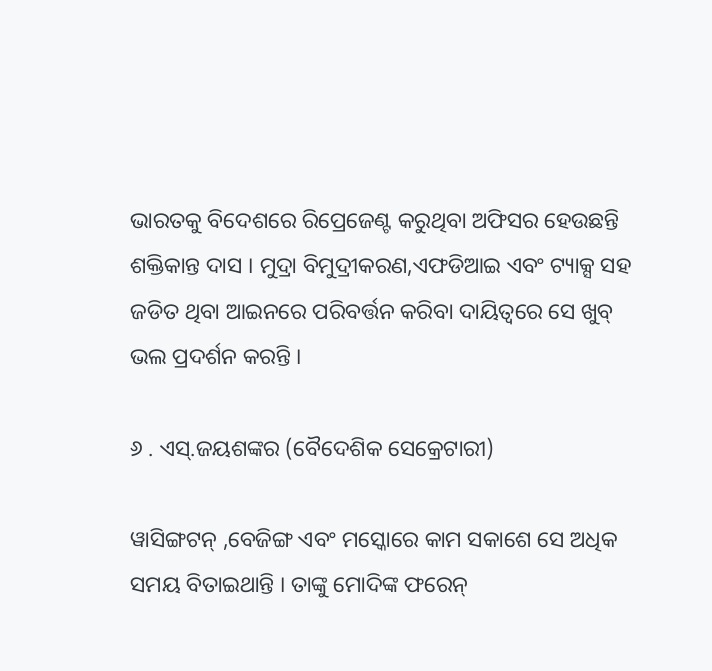ଭାରତକୁ ବିଦେଶରେ ରିପ୍ରେଜେଣ୍ଟ କରୁଥିବା ଅଫିସର ହେଉଛନ୍ତି ଶକ୍ତିକାନ୍ତ ଦାସ । ମୁଦ୍ରା ବିମୁଦ୍ରୀକରଣ,ଏଫଡିଆଇ ଏବଂ ଟ୍ୟାକ୍ସ ସହ ଜଡିତ ଥିବା ଆଇନରେ ପରିବର୍ତ୍ତନ କରିବା ଦାୟିତ୍ୱରେ ସେ ଖୁବ୍ ଭଲ ପ୍ରଦର୍ଶନ କରନ୍ତି ।

୬ . ଏସ୍.ଜୟଶଙ୍କର (ବୈଦେଶିକ ସେକ୍ରେଟାରୀ)

ୱାସିଙ୍ଗଟନ୍ ,ବେଜିଙ୍ଗ ଏବଂ ମସ୍କୋରେ କାମ ସକାଶେ ସେ ଅଧିକ ସମୟ ବିତାଇଥାନ୍ତି । ତାଙ୍କୁ ମୋଦିଙ୍କ ଫରେନ୍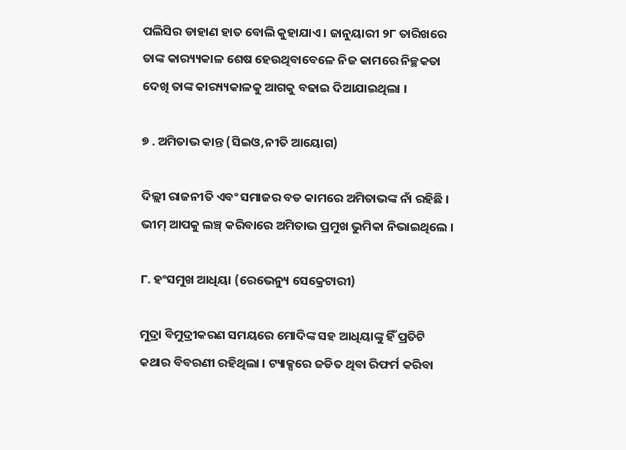ପଲିସିର ଡାହାଣ ହାତ ବୋଲି କୁହାଯାଏ । ଜାନୁୟାରୀ ୨୮ ତାରିଖରେ ତାଙ୍କ କାର‌୍ୟ୍ୟକାଳ ଶେଷ ହେଉଥିବାବେଳେ ନିଜ କାମରେ ନିଚ୍ଛକତା ଦେଖି ତାଙ୍କ କାର‌୍ୟ୍ୟକାଳକୁ ଆଗକୁ ବଢାଇ ଦିଆଯାଇଥିଲା ।

୭ . ଅମିତାଭ କାନ୍ତ (ସିଇଓ,ନୀତି ଆୟୋଗ)

ଦିଲ୍ଲୀ ରାଜନୀତି ଏବଂ ସମାଜର ବଡ କାମରେ ଅମିତାଭଙ୍କ ନାଁ ରହିଛି । ଭୀମ୍ ଆପକୁ ଲଞ୍ଚ୍ କରିବାରେ ଅମିତାଭ ପ୍ରମୁଖ ଭୁମିକା ନିଭାଇଥିଲେ ।

୮. ହଂସମୁଖ ଆଧିୟା (ରେଭେନ୍ୟୁ ସେକ୍ରେଟାରୀ)

ମୁଦ୍ରା ବିମୁଦ୍ରୀକରଣ ସମୟରେ ମୋଦିଙ୍କ ସହ ଆଧିୟାଙ୍କୁ ହିଁ ପ୍ରତିଟି କଥାର ବିବରଣୀ ରହିଥିଲା । ଟ୍ୟାକ୍ସରେ ଜଡିତ ଥିବା ରିଫର୍ମ କରିବା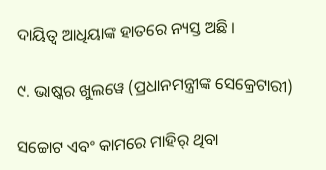ଦାୟିତ୍ୱ ଆଧିୟାଙ୍କ ହାତରେ ନ୍ୟସ୍ତ ଅଛି ।

୯. ଭାଷ୍କର ଖୁଲୱେ (ପ୍ରଧାନମନ୍ତ୍ରୀଙ୍କ ସେକ୍ରେଟାରୀ)

ସଚ୍ଚୋଟ ଏବଂ କାମରେ ମାହିର୍ ଥିବା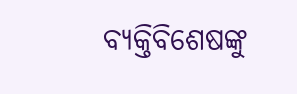ବ୍ୟକ୍ତିବିଶେଷଙ୍କୁ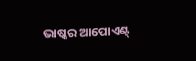ଭାଷ୍କର ଆପୋଏଣ୍ଟ୍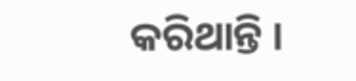କରିଥାନ୍ତି ।